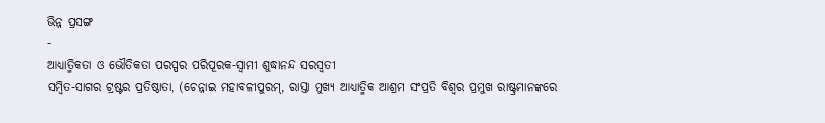ଭିନ୍ନ ପ୍ରସଙ୍ଗ
-
ଆଧ୍ୟାତ୍ମିକତା ଓ ଭୌତିକତା ପରସ୍ପର ପରିପୂରକ-ସ୍ୱାମୀ ଶୁଦ୍ଧାନନ୍ଦ ସରସ୍ୱତୀ
ସମ୍ବିତ-ସାଗର ଟ୍ରଷ୍ଟର ପ୍ରତିଷ୍ଠାତା, (ଚେନ୍ନାଇ ମହାବଳୀପୁରମ୍, ରାସ୍ତା ମୁଖ୍ୟ ଆଧ୍ୟାତ୍ମିକ ଆଶ୍ରମ ସଂପ୍ରତି ବିଶ୍ୱର ପ୍ରମୁଖ ରାଷ୍ଟ୍ରମାନଙ୍କରେ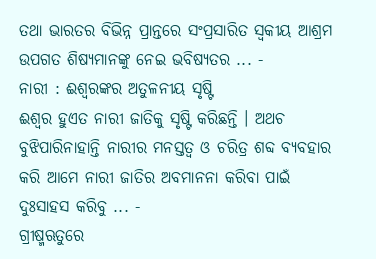ତଥା ଭାରତର ବିଭିନ୍ନ ପ୍ରାନ୍ତରେ ସଂପ୍ରସାରିତ ସ୍ୱକୀୟ ଆଶ୍ରମ ଉପଗତ ଶିଷ୍ୟମାନଙ୍କୁ ନେଇ ଭବିଷ୍ୟତର ... -
ନାରୀ : ଈଶ୍ୱରଙ୍କର ଅତୁଳନୀୟ ସୃଷ୍ଟି
ଈଶ୍ୱର ହୁଏତ ନାରୀ ଜାତିକୁ ସୃଷ୍ଟି କରିଛନ୍ତି । ଅଥଚ ବୁଝିପାରିନାହାନ୍ତି ନାରୀର ମନସ୍ତତ୍ୱ ଓ ଚରିତ୍ର ଶବ୍ଦ ବ୍ୟବହାର କରି ଆମେ ନାରୀ ଜାତିର ଅବମାନନା କରିବା ପାଇଁ ଦୁଃସାହସ କରିବୁ ... -
ଗ୍ରୀଷ୍ମଋତୁରେ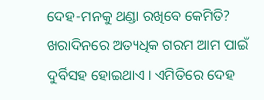ଦେହ-ମନକୁ ଥଣ୍ଡା ରଖିବେ କେମିତି?
ଖରାଦିନରେ ଅତ୍ୟଧିକ ଗରମ ଆମ ପାଇଁ ଦୁର୍ବିସହ ହୋଇଥାଏ । ଏମିତିରେ ଦେହ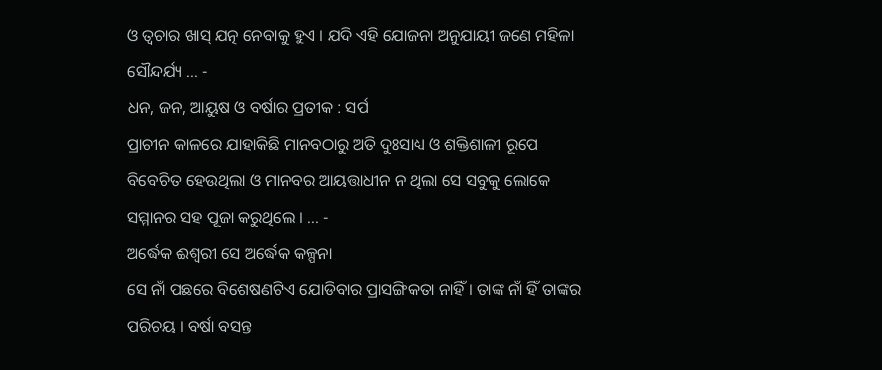ଓ ତ୍ୱଚାର ଖାସ୍ ଯତ୍ନ ନେବାକୁ ହୁଏ । ଯଦି ଏହି ଯୋଜନା ଅନୁଯାୟୀ ଜଣେ ମହିଳା ସୌନ୍ଦର୍ଯ୍ୟ ... -
ଧନ, ଜନ, ଆୟୁଷ ଓ ବର୍ଷାର ପ୍ରତୀକ : ସର୍ପ
ପ୍ରାଚୀନ କାଳରେ ଯାହାକିଛି ମାନବଠାରୁ ଅତି ଦୁଃସାଧ୍ୟ ଓ ଶକ୍ତିଶାଳୀ ରୂପେ ବିବେଚିତ ହେଉଥିଲା ଓ ମାନବର ଆୟତ୍ତାଧୀନ ନ ଥିଲା ସେ ସବୁକୁ ଲୋକେ ସମ୍ମାନର ସହ ପୂଜା କରୁଥିଲେ । ... -
ଅର୍ଦ୍ଧେକ ଈଶ୍ୱରୀ ସେ ଅର୍ଦ୍ଧେକ କଳ୍ପନା
ସେ ନାଁ ପଛରେ ବିଶେଷଣଟିଏ ଯୋଡିବାର ପ୍ରାସଙ୍ଗିକତା ନାହିଁ । ତାଙ୍କ ନାଁ ହିଁ ତାଙ୍କର ପରିଚୟ । ବର୍ଷା ବସନ୍ତ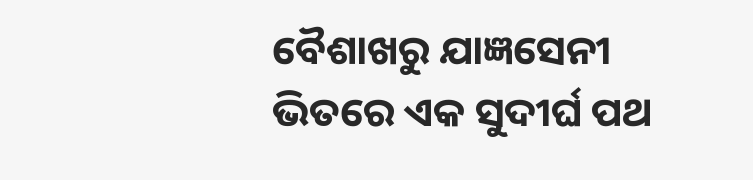ବୈଶାଖରୁ ଯାଜ୍ଞସେନୀ ଭିତରେ ଏକ ସୁଦୀର୍ଘ ପଥ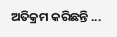ଅତିକ୍ରମ କରିଛନ୍ତି ...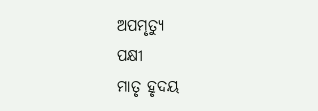ଅପମୃତ୍ୟୁ
ପକ୍ଷୀ
ମାତୃ ହୃଦୟ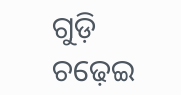ଗୁଡ଼ି ଚଢ଼େଇ